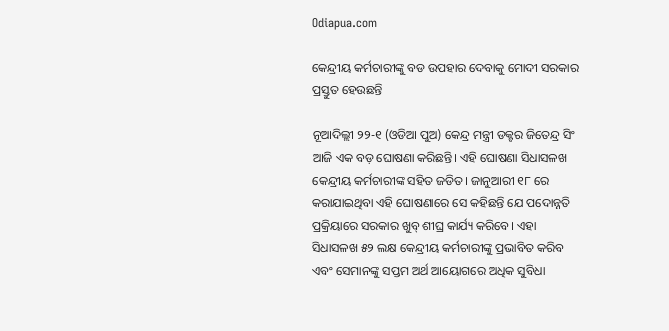Odiapua.com

କେନ୍ଦ୍ରୀୟ କର୍ମଚାରୀଙ୍କୁ ବଡ ଉପହାର ଦେବାକୁ ମୋଦୀ ସରକାର ପ୍ରସ୍ତୁତ ହେଉଛନ୍ତି

ନୂଆଦିଲ୍ଲୀ ୨୨-୧ (ଓଡିଆ ପୁଅ) କେନ୍ଦ୍ର ମନ୍ତ୍ରୀ ଡକ୍ଟର ଜିତେନ୍ଦ୍ର ସିଂ ଆଜି ଏକ ବଡ଼ ଘୋଷଣା କରିଛନ୍ତି। ଏହି ଘୋଷଣା ସିଧାସଳଖ କେନ୍ଦ୍ରୀୟ କର୍ମଚାରୀଙ୍କ ସହିତ ଜଡିତ। ଜାନୁଆରୀ ୧୮ ରେ କରାଯାଇଥିବା ଏହି ଘୋଷଣାରେ ସେ କହିଛନ୍ତି ଯେ ପଦୋନ୍ନତି ପ୍ରକ୍ରିୟାରେ ସରକାର ଖୁବ୍ ଶୀଘ୍ର କାର୍ଯ୍ୟ କରିବେ। ଏହା ସିଧାସଳଖ ୫୨ ଲକ୍ଷ କେନ୍ଦ୍ରୀୟ କର୍ମଚାରୀଙ୍କୁ ପ୍ରଭାବିତ କରିବ ଏବଂ ସେମାନଙ୍କୁ ସପ୍ତମ ଅର୍ଥ ଆୟୋଗରେ ଅଧିକ ସୁବିଧା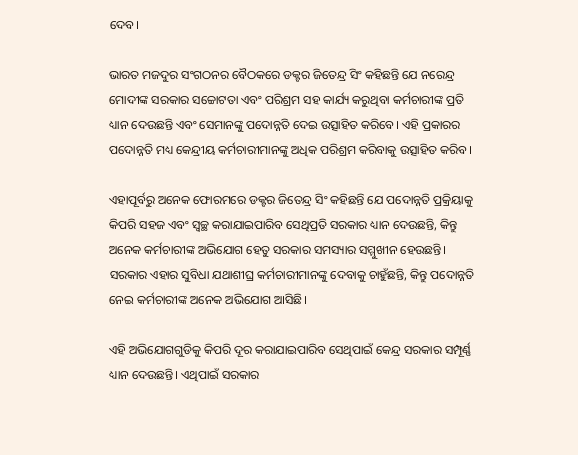ଦେବ।

ଭାରତ ମଜଦୁର ସଂଗଠନର ବୈଠକରେ ଡକ୍ଟର ଜିତେନ୍ଦ୍ର ସିଂ କହିଛନ୍ତି ଯେ ନରେନ୍ଦ୍ର ମୋଦୀଙ୍କ ସରକାର ସଚ୍ଚୋଟତା ଏବଂ ପରିଶ୍ରମ ସହ କାର୍ଯ୍ୟ କରୁଥିବା କର୍ମଚାରୀଙ୍କ ପ୍ରତି ଧ୍ୟାନ ଦେଉଛନ୍ତି ଏବଂ ସେମାନଙ୍କୁ ପଦୋନ୍ନତି ଦେଇ ଉତ୍ସାହିତ କରିବେ। ଏହି ପ୍ରକାରର ପଦୋନ୍ନତି ମଧ୍ୟ କେନ୍ଦ୍ରୀୟ କର୍ମଚାରୀମାନଙ୍କୁ ଅଧିକ ପରିଶ୍ରମ କରିବାକୁ ଉତ୍ସାହିତ କରିବ।

ଏହାପୂର୍ବରୁ ଅନେକ ଫୋରମରେ ଡକ୍ଟର ଜିତେନ୍ଦ୍ର ସିଂ କହିଛନ୍ତି ଯେ ପଦୋନ୍ନତି ପ୍ରକ୍ରିୟାକୁ କିପରି ସହଜ ଏବଂ ସ୍ୱଚ୍ଛ କରାଯାଇପାରିବ ସେଥିପ୍ରତି ସରକାର ଧ୍ୟାନ ଦେଉଛନ୍ତି, କିନ୍ତୁ ଅନେକ କର୍ମଚାରୀଙ୍କ ଅଭିଯୋଗ ହେତୁ ସରକାର ସମସ୍ୟାର ସମ୍ମୁଖୀନ ହେଉଛନ୍ତି। ସରକାର ଏହାର ସୁବିଧା ଯଥାଶୀଘ୍ର କର୍ମଚାରୀମାନଙ୍କୁ ଦେବାକୁ ଚାହୁଁଛନ୍ତି, କିନ୍ତୁ ପଦୋନ୍ନତି ନେଇ କର୍ମଚାରୀଙ୍କ ଅନେକ ଅଭିଯୋଗ ଆସିଛି।

ଏହି ଅଭିଯୋଗଗୁଡିକୁ କିପରି ଦୂର କରାଯାଇପାରିବ ସେଥିପାଇଁ କେନ୍ଦ୍ର ସରକାର ସମ୍ପୂର୍ଣ୍ଣ ଧ୍ୟାନ ଦେଉଛନ୍ତି। ଏଥିପାଇଁ ସରକାର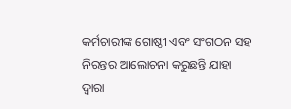କର୍ମଚାରୀଙ୍କ ଗୋଷ୍ଠୀ ଏବଂ ସଂଗଠନ ସହ ନିରନ୍ତର ଆଲୋଚନା କରୁଛନ୍ତି ଯାହା ଦ୍ଵାରା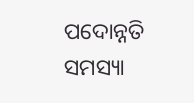ପଦୋନ୍ନତି ସମସ୍ୟା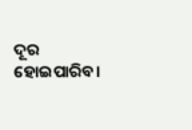ଦୂର ହୋଇପାରିବ।